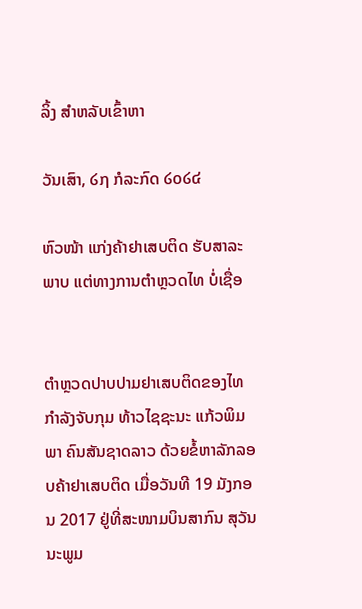ລິ້ງ ສຳຫລັບເຂົ້າຫາ

ວັນເສົາ, ໒໗ ກໍລະກົດ ໒໐໒໔

ຫົວໜ້າ ແກ່ງຄ້າຢາເສບຕິດ ຮັບສາລະພາບ ແຕ່ທາງການຕຳຫຼວດໄທ ບໍ່ເຊື່ອ


ຕຳຫຼວດປາບປາມຢາເສບຕິດຂອງໄທ ກຳລັງຈັບກຸມ ທ້າວໄຊຊະນະ ແກ້ວພິມພາ ຄົນສັນຊາດລາວ ດ້ວຍຂໍ້ຫາລັກລອບຄ້າຢາເສບຕິດ ເມື່ອວັນທີ 19 ມັງກອນ 2017 ຢູ່ທີ່ສະໜາມບິນສາກົນ ສຸວັນນະພູມ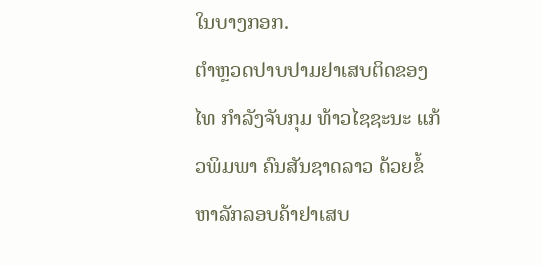ໃນບາງກອກ.
ຕຳຫຼວດປາບປາມຢາເສບຕິດຂອງໄທ ກຳລັງຈັບກຸມ ທ້າວໄຊຊະນະ ແກ້ວພິມພາ ຄົນສັນຊາດລາວ ດ້ວຍຂໍ້ຫາລັກລອບຄ້າຢາເສບ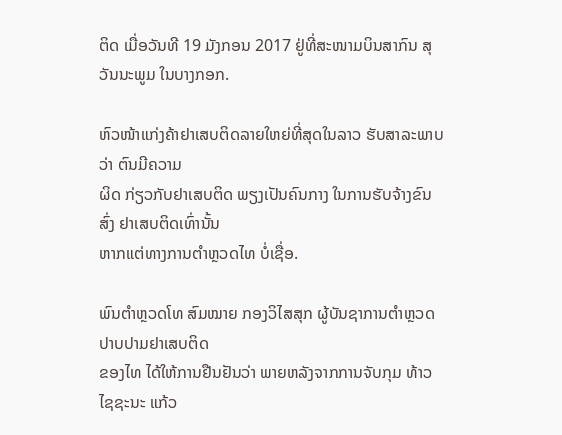ຕິດ ເມື່ອວັນທີ 19 ມັງກອນ 2017 ຢູ່ທີ່ສະໜາມບິນສາກົນ ສຸວັນນະພູມ ໃນບາງກອກ.

ຫົວໜ້າແກ່ງຄ້າຢາເສບຕິດລາຍໃຫຍ່ທີ່ສຸດໃນລາວ ຮັບສາລະພາບວ່າ ຕົນມີຄວາມ
ຜິດ ກ່ຽວກັບຢາເສບຕິດ ພຽງເປັນຄົນກາງ ໃນການຮັບຈ້າງຂົນສົ່ງ ຢາເສບຕິດເທົ່ານັ້ນ
ຫາກແຕ່ທາງການຕຳຫຼວດໄທ ບໍ່ເຊື່ອ.

ພົນຕຳຫຼວດໂທ ສົມໝາຍ ກອງວິໄສສຸກ ຜູ້ບັນຊາການຕຳຫຼວດປາບປາມຢາເສບຕິດ
ຂອງໄທ ໄດ້ໃຫ້ການຢືນຢັນວ່າ ພາຍຫລັງຈາກການຈັບກຸມ ທ້າວໄຊຊະນະ ແກ້ວ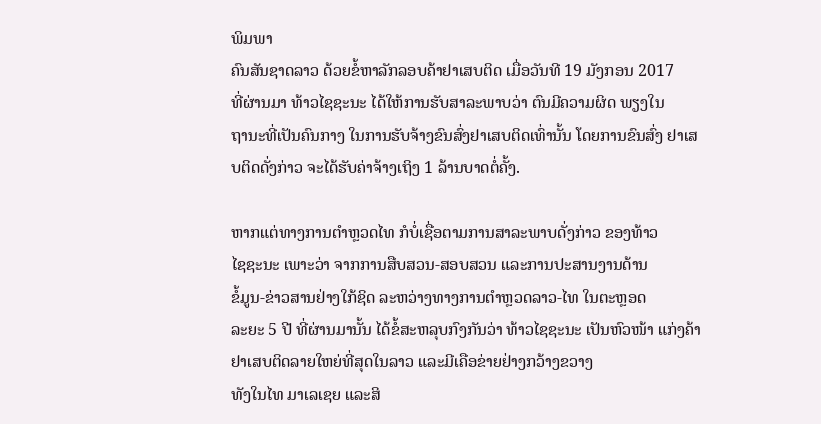ພິມພາ
ຄົນສັນຊາດລາວ ດ້ວຍຂໍ້ຫາລັກລອບຄ້າຢາເສບຕິດ ເມື່ອວັນທີ 19 ມັງກອນ 2017
ທີ່ຜ່ານມາ ທ້າວໄຊຊະນະ ໄດ້ໃຫ້ການຮັບສາລະພາບວ່າ ຕົນມີຄວາມຜິດ ພຽງໃນ
ຖານະທີ່ເປັນຄົນກາງ ໃນການຮັບຈ້າງຂົນສົ່ງຢາເສບຕິດເທົ່ານັ້ນ ໂດຍການຂົນສົ່ງ ຢາເສບຕິດດັ່ງກ່າວ ຈະໄດ້ຮັບຄ່າຈ້າງເຖິງ 1 ລ້ານບາດຕໍ່ຄັ້ງ.

ຫາກແຕ່ທາງການຕຳຫຼວດໄທ ກໍບໍ່ເຊື່ອຕາມການສາລະພາບດັ່ງກ່າວ ຂອງທ້າວ
ໄຊຊະນະ ເພາະວ່າ ຈາກການສືບສວນ-ສອບສວນ ແລະການປະສານງານດ້ານ
ຂໍ້ມູນ-ຂ່າວສານຢ່າງໃກ້ຊິດ ລະຫວ່າງທາງການຕຳຫຼວດລາວ-ໄທ ໃນຕະຫຼອດ
ລະຍະ 5 ປີ ທີ່ຜ່ານມານັ້ນ ໄດ້ຂໍ້ສະຫລຸບກົງກັນວ່າ ທ້າວໄຊຊະນະ ເປັນຫົວໜ້າ ແກ່ງຄ້າຢາເສບຕິດລາຍໃຫຍ່ທີ່ສຸດໃນລາວ ແລະມີເຄືອຂ່າຍຢ່າງກວ້າງຂວາງ
ທັງໃນໄທ ມາເລເຊຍ ແລະສິ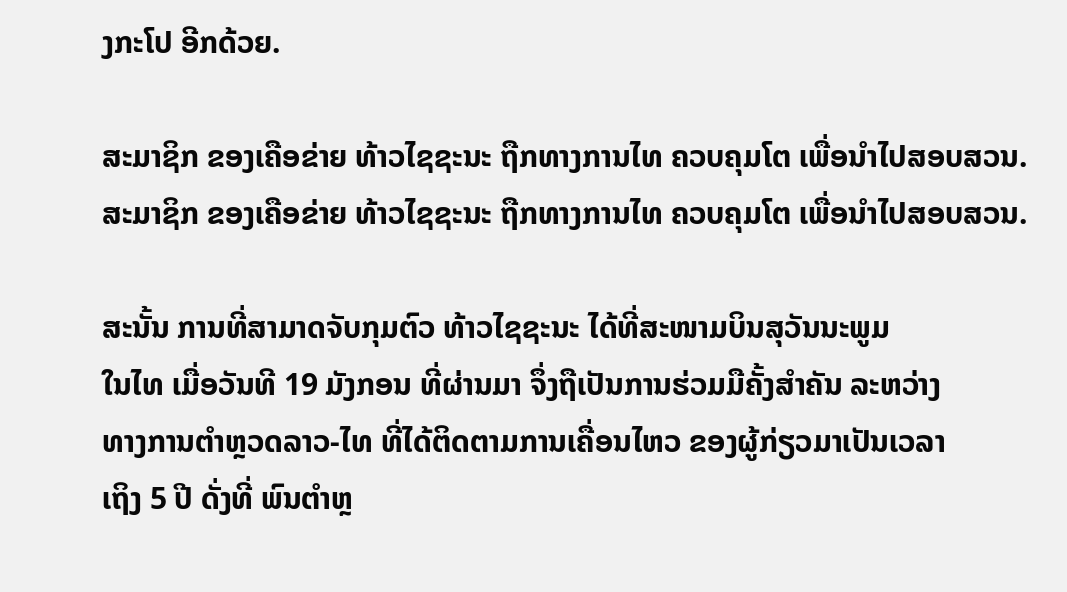ງກະໂປ ອີກດ້ວຍ.

ສະມາຊິກ ຂອງເຄືອຂ່າຍ ທ້າວໄຊຊະນະ ຖືກທາງການໄທ ຄວບຄຸມໂຕ ເພື່ອນຳໄປສອບສວນ.
ສະມາຊິກ ຂອງເຄືອຂ່າຍ ທ້າວໄຊຊະນະ ຖືກທາງການໄທ ຄວບຄຸມໂຕ ເພື່ອນຳໄປສອບສວນ.

ສະນັ້ນ ການທີ່ສາມາດຈັບກຸມຕົວ ທ້າວໄຊຊະນະ ໄດ້ທີ່ສະໜາມບິນສຸວັນນະພູມ
ໃນໄທ ເມື່ອວັນທີ 19 ມັງກອນ ທີ່ຜ່ານມາ ຈຶ່ງຖືເປັນການຮ່ວມມືຄັ້ງສຳຄັນ ລະຫວ່າງ
ທາງການຕຳຫຼວດລາວ-ໄທ ທີ່ໄດ້ຕິດຕາມການເຄື່ອນໄຫວ ຂອງຜູ້ກ່ຽວມາເປັນເວລາ
ເຖິງ 5 ປີ ດັ່ງທີ່ ພົນຕຳຫຼ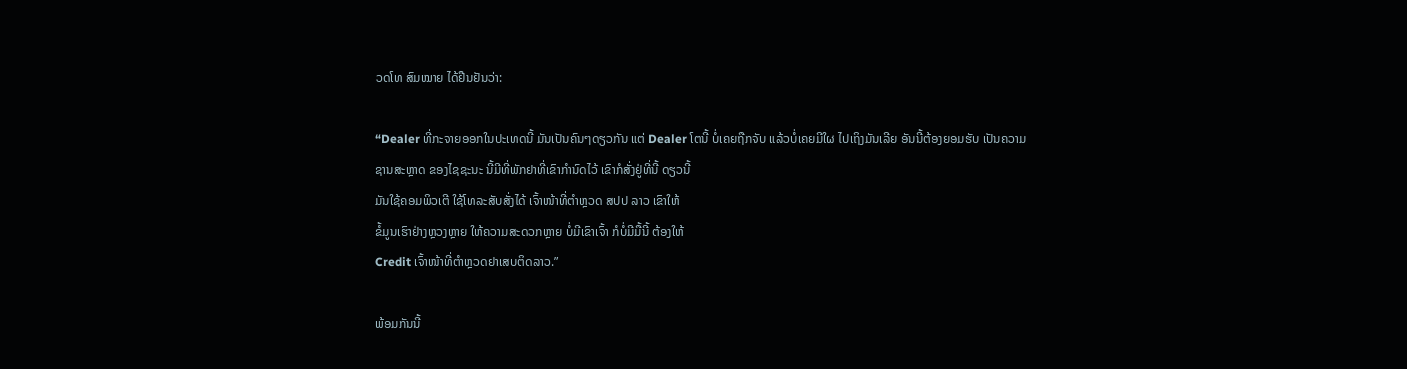ວດໂທ ສົມໝາຍ ໄດ້ຢືນຢັນວ່າ:

“Dealer ທີ່ກະຈາຍອອກໃນປະເທດນີ້ ມັນເປັນຄົນໆດຽວກັນ ແຕ່ Dealer ໂຕນີ້ ບໍ່ເຄຍຖືກຈັບ ແລ້ວບໍ່ເຄຍມີໃຜ ໄປເຖິງມັນເລີຍ ອັນນີ້ຕ້ອງຍອມຮັບ ເປັນຄວາມ
ຊານສະຫຼາດ ຂອງໄຊຊະນະ ນີ້ມີທີ່ພັກຢາທີ່ເຂົາກຳນົດໄວ້ ເຂົາກໍສັ່ງຢູ່ທີ່ນີ້ ດຽວນີ້
ມັນໃຊ້ຄອມພິວເຕີ ໃຊ້ໂທລະສັບສັ່ງໄດ້ ເຈົ້າໜ້າທີ່ຕຳຫຼວດ ສປປ ລາວ ເຂົາໃຫ້
ຂໍ້ມູນເຮົາຢ່າງຫຼວງຫຼາຍ ໃຫ້ຄວາມສະດວກຫຼາຍ ບໍ່ມີເຂົາເຈົ້າ ກໍບໍ່ມີມື້ນີ້ ຕ້ອງໃຫ້
Credit ເຈົ້າໜ້າທີ່ຕຳຫຼວດຢາເສບຕິດລາວ.”

ພ້ອມກັນນີ້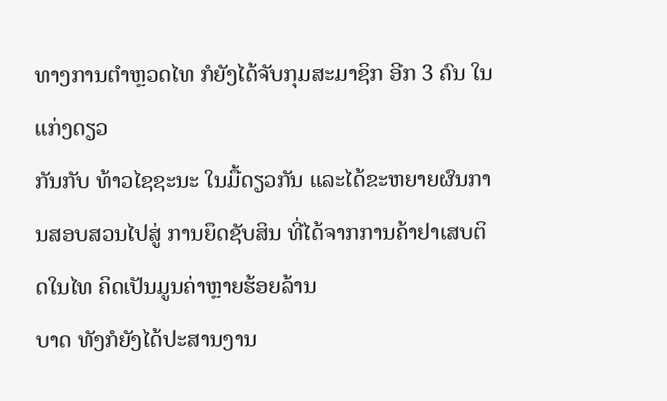ທາງການຕຳຫຼວດໄທ ກໍຍັງໄດ້ຈັບກຸມສະມາຊິກ ອີກ 3 ຄົນ ໃນແກ່ງດຽວ
ກັນກັບ ທ້າວໄຊຊະນະ ໃນມື້ດຽວກັນ ແລະໄດ້ຂະຫຍາຍຜົນການສອບສວນໄປສູ່ ການຍຶດຊັບສິນ ທີ່ໄດ້ຈາກການຄ້າຢາເສບຕິດໃນໄທ ຄິດເປັນມູນຄ່າຫຼາຍຮ້ອຍລ້ານ
ບາດ ທັງກໍຍັງໄດ້ປະສານງານ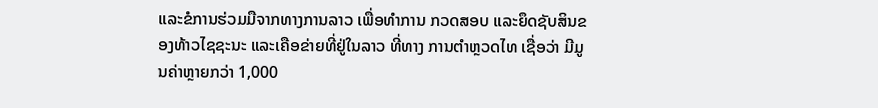ແລະຂໍການຮ່ວມມືຈາກທາງການລາວ ເພື່ອທຳການ ກວດສອບ ແລະຍຶດຊັບສິນຂອງທ້າວໄຊຊະນະ ແລະເຄືອຂ່າຍທີ່ຢູ່ໃນລາວ ທີ່ທາງ ການຕຳຫຼວດໄທ ເຊື່ອວ່າ ມີມູນຄ່າຫຼາຍກວ່າ 1,000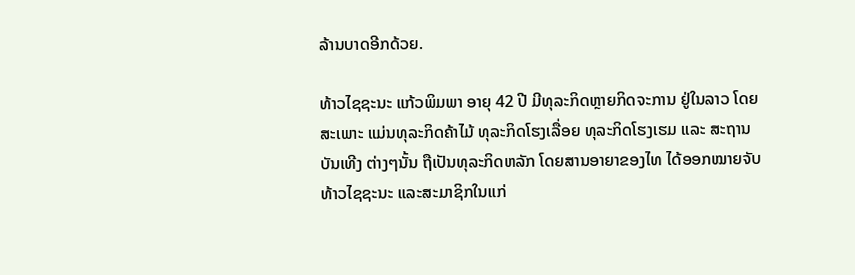ລ້ານບາດອີກດ້ວຍ.

ທ້າວໄຊຊະນະ ແກ້ວພິມພາ ອາຍຸ 42 ປີ ມີທຸລະກິດຫຼາຍກິດຈະການ ຢູ່ໃນລາວ ໂດຍ
ສະເພາະ ແມ່ນທຸລະກິດຄ້າໄມ້ ທຸລະກິດໂຮງເລື່ອຍ ທຸລະກິດໂຮງເຮມ ແລະ ສະຖານ
ບັນເທີງ ຕ່າງໆນັ້ນ ຖືເປັນທຸລະກິດຫລັກ ໂດຍສານອາຍາຂອງໄທ ໄດ້ອອກໝາຍຈັບ
ທ້າວໄຊຊະນະ ແລະສະມາຊິກໃນແກ່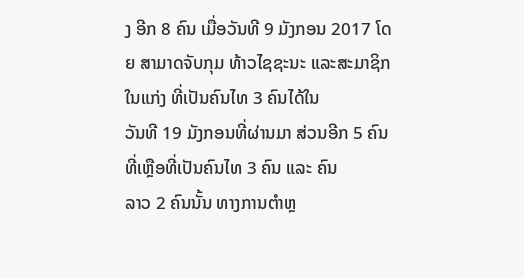ງ ອີກ 8 ຄົນ ເມື່ອວັນທີ 9 ມັງກອນ 2017 ໂດຍ ສາມາດຈັບກຸມ ທ້າວໄຊຊະນະ ແລະສະມາຊິກໃນແກ່ງ ທີ່ເປັນຄົນໄທ 3 ຄົນໄດ້ໃນ
ວັນທີ 19 ມັງກອນທີ່ຜ່ານມາ ສ່ວນອີກ 5 ຄົນທີ່ເຫຼືອທີ່ເປັນຄົນໄທ 3 ຄົນ ແລະ ຄົນ
ລາວ 2 ຄົນນັ້ນ ທາງການຕຳຫຼ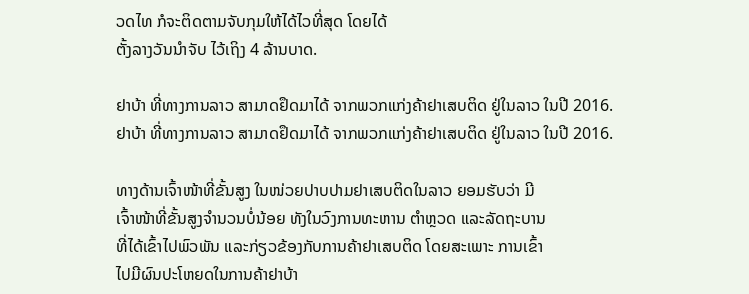ວດໄທ ກໍຈະຕິດຕາມຈັບກຸມໃຫ້ໄດ້ໄວທີ່ສຸດ ໂດຍໄດ້
ຕັ້ງລາງວັນນຳຈັບ ໄວ້ເຖິງ 4 ລ້ານບາດ.

ຢາບ້າ ທີ່ທາງການລາວ ສາມາດຢຶດມາໄດ້ ຈາກພວກແກ່ງຄ້າຢາເສບຕິດ ຢູ່ໃນລາວ ໃນປີ 2016.
ຢາບ້າ ທີ່ທາງການລາວ ສາມາດຢຶດມາໄດ້ ຈາກພວກແກ່ງຄ້າຢາເສບຕິດ ຢູ່ໃນລາວ ໃນປີ 2016.

ທາງດ້ານເຈົ້າໜ້າທີ່ຂັ້ນສູງ ໃນໜ່ວຍປາບປາມຢາເສບຕິດໃນລາວ ຍອມຮັບວ່າ ມີ
ເຈົ້າໜ້າທີ່ຂັ້ນສູງຈຳນວນບໍ່ນ້ອຍ ທັງໃນວົງການທະຫານ ຕຳຫຼວດ ແລະລັດຖະບານ
ທີ່ໄດ້ເຂົ້າໄປພົວພັນ ແລະກ່ຽວຂ້ອງກັບການຄ້າຢາເສບຕິດ ໂດຍສະເພາະ ການເຂົ້າ
ໄປມີຜົນປະໂຫຍດໃນການຄ້າຢາບ້າ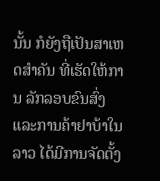ນັ້ນ ກໍຍັງຖືເປັນສາເຫດສຳຄັນ ທີ່ເຮັດໃຫ້ການ ລັກລອບຂົນສົ່ງ ແລະການຄ້າຢາບ້າໃນລາວ ໄດ້ມີການຈັດຕັ້ງ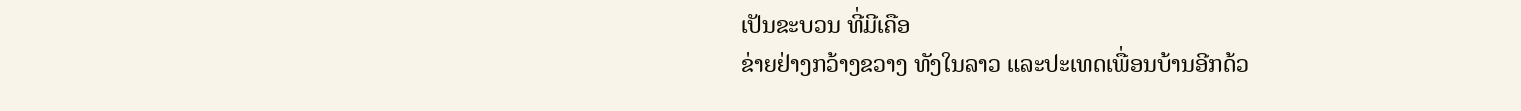ເປັນຂະບວນ ທີ່ມີເຄືອ
ຂ່າຍຢ່າງກວ້າງຂວາງ ທັງໃນລາວ ແລະປະເທດເພື່ອນບ້ານອີກດ້ວ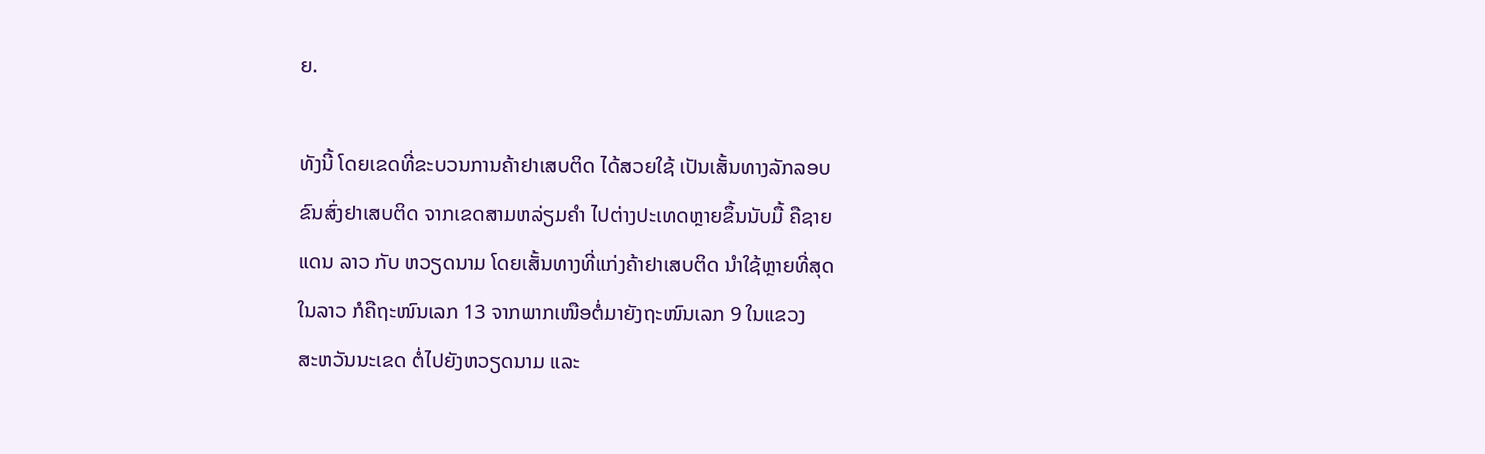ຍ.

ທັງນີ້ ໂດຍເຂດທີ່ຂະບວນການຄ້າຢາເສບຕິດ ໄດ້ສວຍໃຊ້ ເປັນເສັ້ນທາງລັກລອບ
ຂົນສົ່ງຢາເສບຕິດ ຈາກເຂດສາມຫລ່ຽມຄຳ ໄປຕ່າງປະເທດຫຼາຍຂຶ້ນນັບມື້ ຄືຊາຍ
ແດນ ລາວ ກັບ ຫວຽດນາມ ໂດຍເສັ້ນທາງທີ່ແກ່ງຄ້າຢາເສບຕິດ ນຳໃຊ້ຫຼາຍທີ່ສຸດ
ໃນລາວ ກໍຄືຖະໜົນເລກ 13 ຈາກພາກເໜືອຕໍ່ມາຍັງຖະໜົນເລກ 9 ໃນແຂວງ
ສະຫວັນນະເຂດ ຕໍ່ໄປຍັງຫວຽດນາມ ແລະ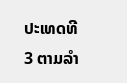ປະເທດທີ 3 ຕາມລຳ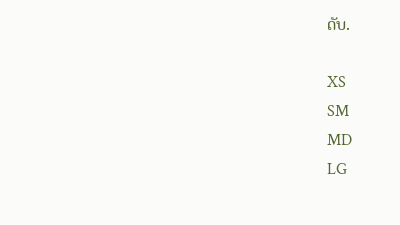ດັບ.

XS
SM
MD
LG